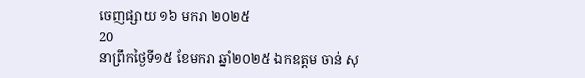ចេញផ្សាយ ១៦ មករា ២០២៥
20
នាព្រឹកថ្ងៃទី១៥ ខែមករា ឆ្នាំ២០២៥ ឯកឧត្តម ចាន់ សុ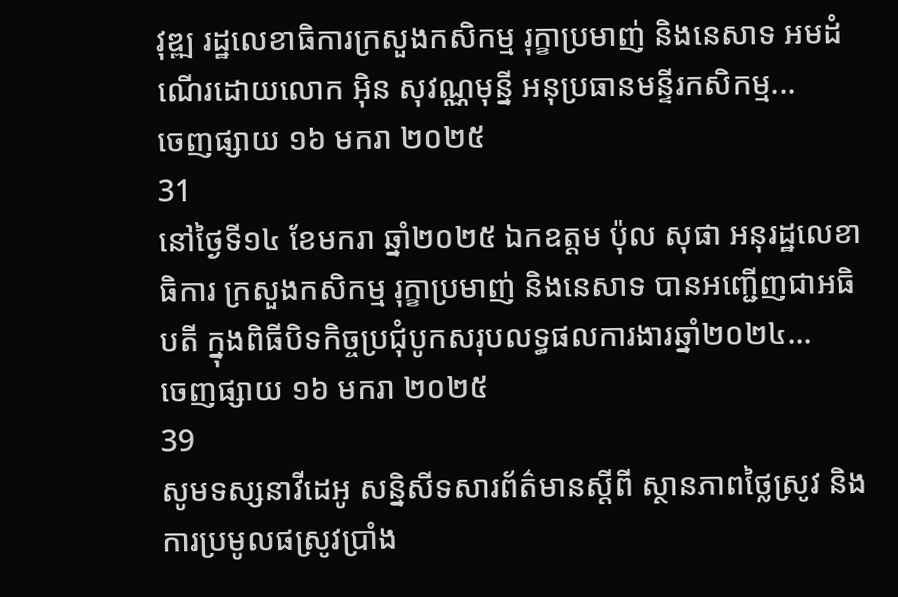វុឌ្ឍ រដ្ឋលេខាធិការក្រសួងកសិកម្ម រុក្ខាប្រមាញ់ និងនេសាទ អមដំណេីរដោយលោក អុិន សុវណ្ណមុន្នី អនុប្រធានមន្ទីរកសិកម្ម...
ចេញផ្សាយ ១៦ មករា ២០២៥
31
នៅថ្ងៃទី១៤ ខែមករា ឆ្នាំ២០២៥ ឯកឧត្តម ប៉ុល សុផា អនុរដ្ឋលេខាធិការ ក្រសួងកសិកម្ម រុក្ខាប្រមាញ់ និងនេសាទ បានអញ្ជើញជាអធិបតី ក្នុងពិធីបិទកិច្ចប្រជុំបូកសរុបលទ្ធផលការងារឆ្នាំ២០២៤...
ចេញផ្សាយ ១៦ មករា ២០២៥
39
សូមទស្សនាវីដេអូ សន្និសីទសារព័ត៌មានស្តីពី ស្ថានភាពថ្លៃស្រូវ និងការប្រមូលផស្រូវប្រាំង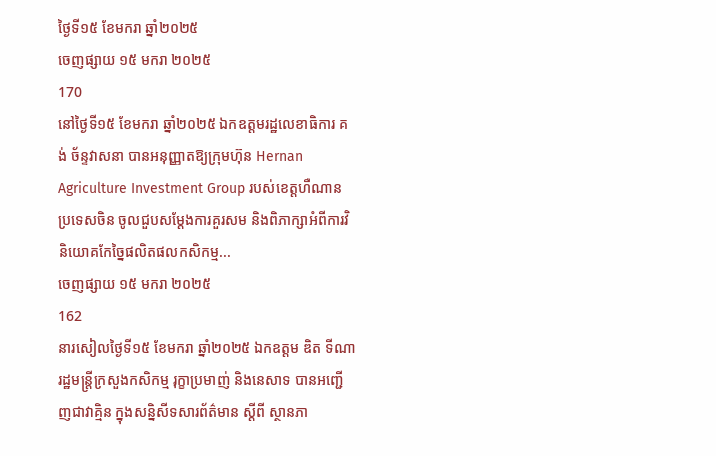ថ្ងៃទី១៥ ខែមករា ឆ្នាំ២០២៥
ចេញផ្សាយ ១៥ មករា ២០២៥
170
នៅថ្ងៃទី១៥ ខែមករា ឆ្នាំ២០២៥ ឯកឧត្តមរដ្ឋលេខាធិការ គង់ ច័ន្ទវាសនា បានអនុញ្ញាតឱ្យក្រុមហ៊ុន Hernan Agriculture Investment Group របស់ខេត្តហឺណាន ប្រទេសចិន ចូលជួបសម្តែងការគួរសម និងពិភាក្សាអំពីការវិនិយោគកែច្នៃផលិតផលកសិកម្ម...
ចេញផ្សាយ ១៥ មករា ២០២៥
162
នារសៀលថ្ងៃទី១៥ ខែមករា ឆ្នាំ២០២៥ ឯកឧត្តម ឌិត ទីណា រដ្ឋមន្ត្រីក្រសួងកសិកម្ម រុក្ខាប្រមាញ់ និងនេសាទ បានអញ្ជើញជាវាគ្មិន ក្នុងសន្និសីទសារព័ត៌មាន ស្តីពី ស្ថានភា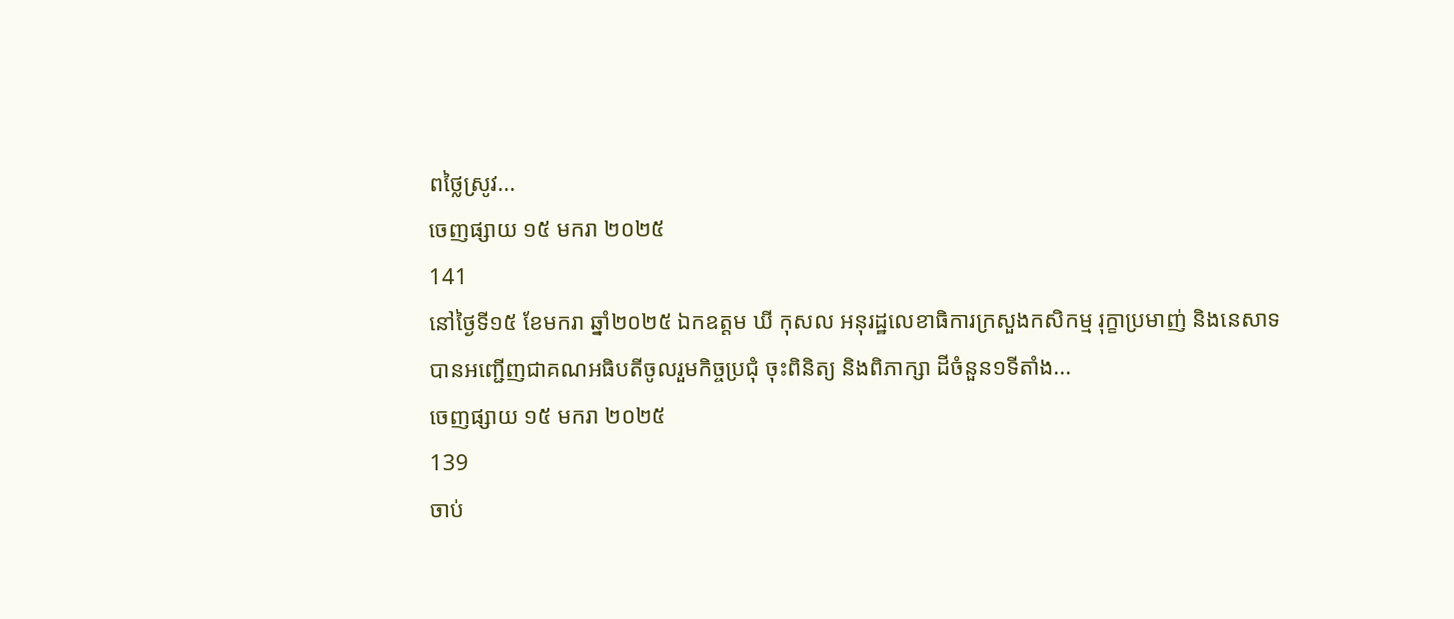ពថ្លៃស្រូវ...
ចេញផ្សាយ ១៥ មករា ២០២៥
141
នៅថ្ងៃទី១៥ ខែមករា ឆ្នាំ២០២៥ ឯកឧត្តម ឃី កុសល អនុរដ្ឋលេខាធិការក្រសួងកសិកម្ម រុក្ខាប្រមាញ់ និងនេសាទ បានអញ្ជើញជាគណអធិបតីចូលរួមកិច្ចប្រជុំ ចុះពិនិត្យ និងពិភាក្សា ដីចំនួន១ទីតាំង...
ចេញផ្សាយ ១៥ មករា ២០២៥
139
ចាប់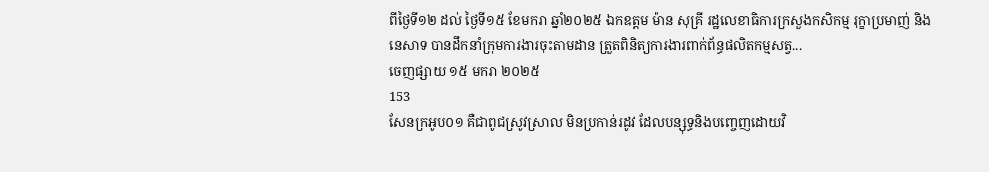ពីថ្ងៃទី១២ ដល់ ថ្ងៃទី១៥ ខែមករា ឆ្នាំ២០២៥ ឯកឧត្តម ម៉ាន សុគ្រី រដ្ឋលេខាធិការក្រសួងកសិកម្ម រុក្ខាប្រមាញ់ និងនេសាទ បានដឹកនាំក្រុមការងារចុះតាមដាន ត្រួតពិនិត្យការងារពាក់ព័ន្ធផលិតកម្មសត្វ...
ចេញផ្សាយ ១៥ មករា ២០២៥
153
សែនក្រអូប០១ គឺជាពូជស្រូវស្រាល មិនប្រកាន់រដូវ ដែលបន្សុទ្ធនិងបញ្ចេញដោយវិ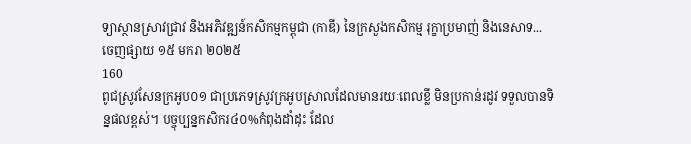ទ្យាស្ថានស្រាវជ្រាវ និងអភិវឌ្ឍន៍កសិកម្មកម្ពុជា (កាឌី) នៃក្រសួងកសិកម្ម រុក្ខាប្រមាញ់ និងនេសាទ...
ចេញផ្សាយ ១៥ មករា ២០២៥
160
ពូជស្រូវសែនក្រអូប០១ ជាប្រភេទស្រូវក្រអូបស្រាលដែលមានរយៈពេលខ្លី មិនប្រកាន់រដូវ ទទួលបានទិន្នផលខ្ពស់។ បច្ចុប្បន្នកសិករ៤០%កំពុងដាំដុះ ដែល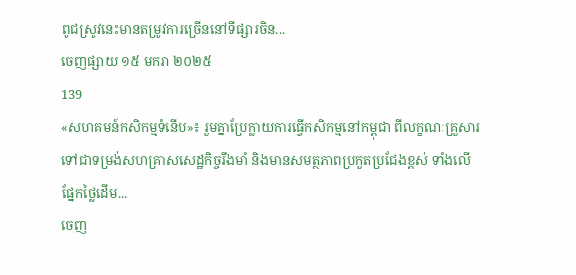ពូជស្រូវនេះមានតម្រូវការច្រើននៅទីផ្សារចិន...
ចេញផ្សាយ ១៥ មករា ២០២៥
139
«សហគមន៍កសិកម្មទំនើប»៖ រួមគ្នាប្រែក្លាយការធ្វើកសិកម្មនៅកម្ពុជា ពីលក្ខណៈគ្រួសារ ទៅជាទម្រង់សហគ្រាសសេដ្ឋកិច្ចរឹងមាំ និងមានសមត្ថភាពប្រកួតប្រជែងខ្ពស់ ទាំងលើផ្នែកថ្លៃដើម...
ចេញ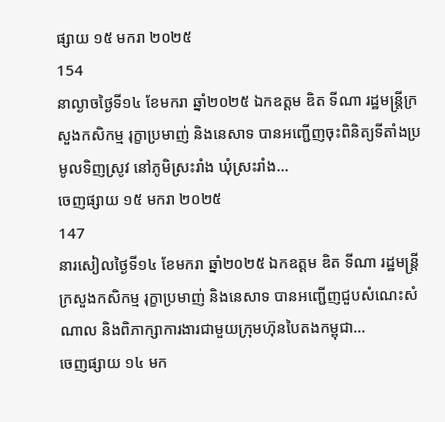ផ្សាយ ១៥ មករា ២០២៥
154
នាល្ងាចថ្ងៃទី១៤ ខែមករា ឆ្នាំ២០២៥ ឯកឧត្តម ឌិត ទីណា រដ្ឋមន្ត្រីក្រសួងកសិកម្ម រុក្ខាប្រមាញ់ និងនេសាទ បានអញ្ជើញចុះពិនិត្យទីតាំងប្រមូលទិញស្រូវ នៅភូមិស្រះរាំង ឃុំស្រះរាំង...
ចេញផ្សាយ ១៥ មករា ២០២៥
147
នារសៀលថ្ងៃទី១៤ ខែមករា ឆ្នាំ២០២៥ ឯកឧត្តម ឌិត ទីណា រដ្ឋមន្ត្រីក្រសួងកសិកម្ម រុក្ខាប្រមាញ់ និងនេសាទ បានអញ្ជេីញជួបសំណេះសំណាល និងពិភាក្សាការងារជាមួយក្រុមហ៊ុនបៃតងកម្ពុជា...
ចេញផ្សាយ ១៤ មក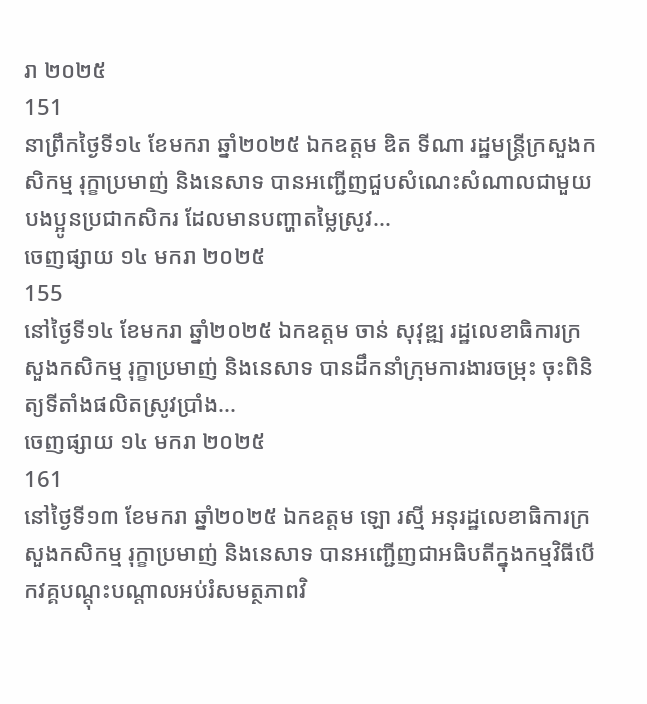រា ២០២៥
151
នាព្រឹកថ្ងៃទី១៤ ខែមករា ឆ្នាំ២០២៥ ឯកឧត្តម ឌិត ទីណា រដ្ឋមន្ត្រីក្រសួងកសិកម្ម រុក្ខាប្រមាញ់ និងនេសាទ បានអញ្ជេីញជួបសំណេះសំណាលជាមួយបងប្អូនប្រជាកសិករ ដែលមានបញ្ហាតម្លៃស្រូវ...
ចេញផ្សាយ ១៤ មករា ២០២៥
155
នៅថ្ងៃទី១៤ ខែមករា ឆ្នាំ២០២៥ ឯកឧត្តម ចាន់ សុវុឌ្ឍ រដ្ឋលេខាធិការក្រសួងកសិកម្ម រុក្ខាប្រមាញ់ និងនេសាទ បានដឹកនាំក្រុមការងារចម្រុះ ចុះពិនិត្យទីតាំងផលិតស្រូវប្រាំង...
ចេញផ្សាយ ១៤ មករា ២០២៥
161
នៅថ្ងៃទី១៣ ខែមករា ឆ្នាំ២០២៥ ឯកឧត្តម ឡោ រស្មី អនុរដ្ឋលេខាធិការក្រសួងកសិកម្ម រុក្ខាប្រមាញ់ និងនេសាទ បានអញ្ជើញជាអធិបតីក្នុងកម្មវិធីបើកវគ្គបណ្តុះបណ្តាលអប់រំសមត្ថភាពវិ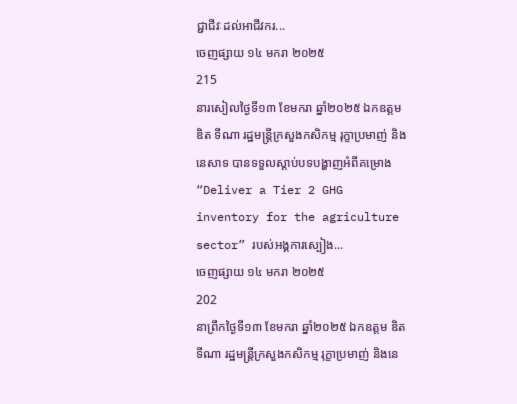ជ្ជាជីវៈដល់អាជីវករ...
ចេញផ្សាយ ១៤ មករា ២០២៥
215
នារសៀលថ្ងៃទី១៣ ខែមករា ឆ្នាំ២០២៥ ឯកឧត្តម ឌិត ទីណា រដ្ឋមន្ត្រីក្រសួងកសិកម្ម រុក្ខាប្រមាញ់ និងនេសាទ បានទទួលស្តាប់បទបង្ហាញអំពីគម្រោង “Deliver a Tier 2 GHG inventory for the agriculture sector” របស់អង្គការស្បៀង...
ចេញផ្សាយ ១៤ មករា ២០២៥
202
នាព្រឹកថ្ងៃទី១៣ ខែមករា ឆ្នាំ២០២៥ ឯកឧត្តម ឌិត ទីណា រដ្ឋមន្ត្រីក្រសួងកសិកម្ម រុក្ខាប្រមាញ់ និងនេ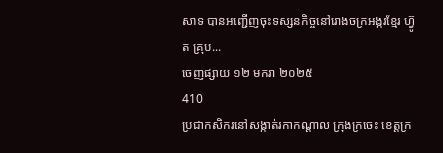សាទ បានអញ្ជេីញចុះទស្សនកិច្ចនៅរោងចក្រអង្ករខ្មែរ ហ៊្វូត គ្រុប...
ចេញផ្សាយ ១២ មករា ២០២៥
410
ប្រជាកសិករនៅសង្កាត់រកាកណ្ដាល ក្រុងក្រចេះ ខេត្តក្រ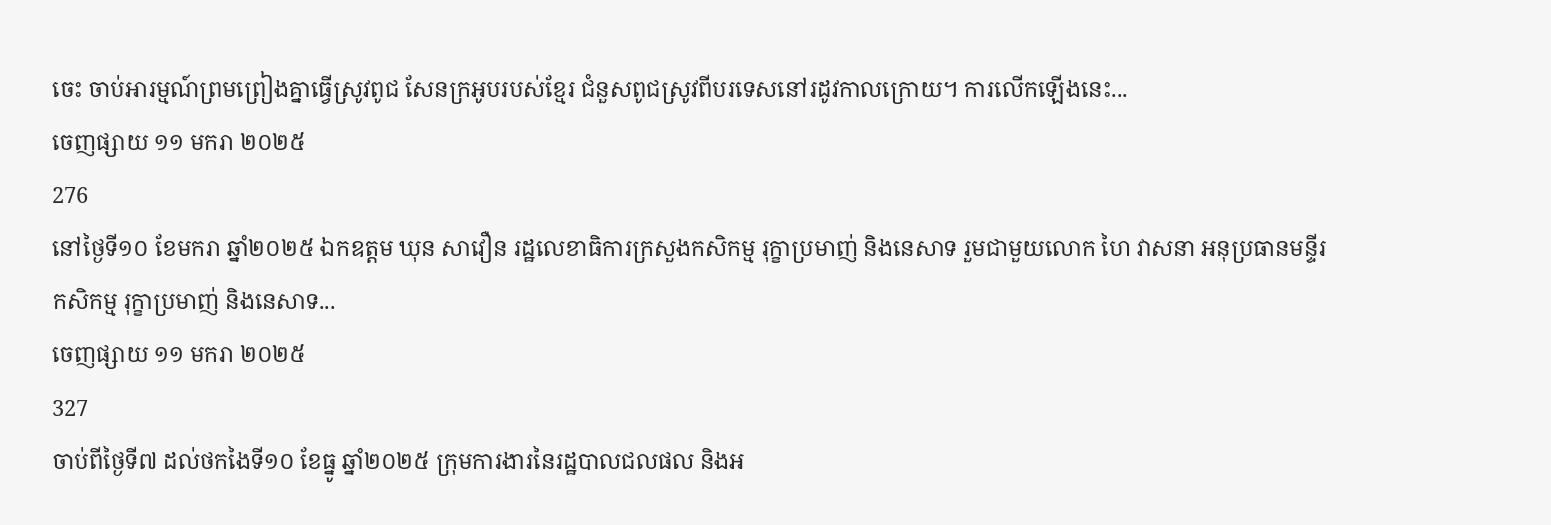ចេះ ចាប់អារម្មណ៍ព្រមព្រៀងគ្នាធ្វើស្រូវពូជ សែនក្រអូបរបស់ខ្មែរ ជំនួសពូជស្រូវពីបរទេសនៅរដូវកាលក្រោយ។ ការលើកឡើងនេះ...
ចេញផ្សាយ ១១ មករា ២០២៥
276
នៅថ្ងៃទី១០ ខែមករា ឆ្នាំ២០២៥ ឯកឧត្តម ឃុន សាវឿន រដ្ឋលេខាធិការក្រសួងកសិកម្ម រុក្ខាប្រមាញ់ និងនេសាទ រួមជាមួយលោក ហៃ វាសនា អនុប្រធានមន្ទីរកសិកម្ម រុក្ខាប្រមាញ់ និងនេសាទ...
ចេញផ្សាយ ១១ មករា ២០២៥
327
ចាប់ពីថ្ងៃទី៧ ដល់ថកងៃទី១០ ខែធ្នូ ឆ្នាំ២០២៥ ក្រុមការងារនៃរដ្ឋបាលជលផល និងអ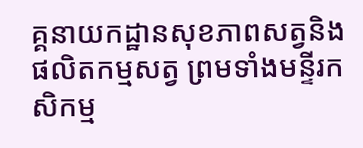គ្គនាយកដ្ឋានសុខភាពសត្វនិងផលិតកម្មសត្វ ព្រមទាំងមន្ទីរកសិកម្ម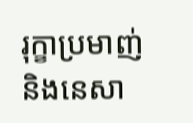រុក្ខាប្រមាញ់ និងនេសា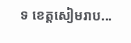ទ ខេត្តសៀមរាប...